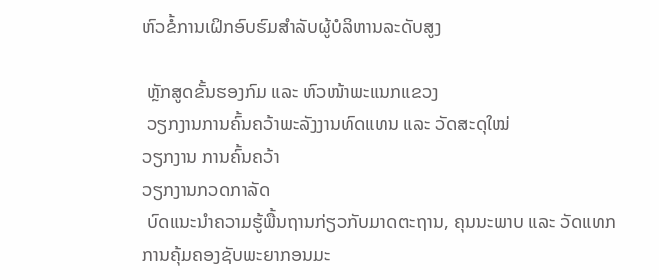ຫົວຂໍ້ການເຝິກອົບຮົມສຳລັບຜູ້ບໍລິຫານລະດັບສູງ

 ຫຼັກສູດຂັ້ນຮອງກົມ ແລະ ຫົວໜ້າພະແນກແຂວງ
 ວຽກງານການຄົ້ນຄວ້າພະລັງງານທົດແທນ ແລະ ວັດສະດຸໃໝ່
ວຽກງານ ການຄົ້ນຄວ້າ
ວຽກງານກວດກາລັດ
 ບົດແນະນຳຄວາມຮູ້ພື້ນຖານກ່ຽວກັບມາດຕະຖານ, ຄຸນນະພາບ ແລະ ວັດແທກ
ການຄຸ້ມຄອງຊັບພະຍາກອນມະ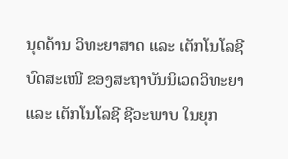ນຸດດ້ານ ວິທະຍາສາດ ແລະ ເຕັກໂນໂລຊີ
ບົດສະເໜີ ຂອງສະຖາບັນນິເວດວິທະຍາ ແລະ ເຕັກໂນໂລຊີ ຊີວະພາບ ໃນຍຸກ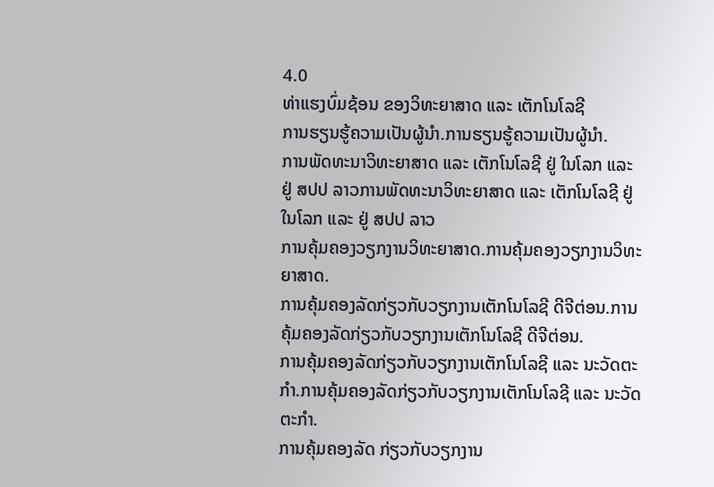4.0
ທ່າແຮງບົ່ມຊ້ອນ ຂອງວິທະຍາສາດ ແລະ ເຕັກໂນໂລຊີ
ການຮຽນຮູ້ຄວາມເປັນຜູ້ນຳ.ການຮຽນຮູ້ຄວາມເປັນຜູ້ນຳ.
ການພັດທະນາວິທະຍາສາດ ແລະ ເຕັກໂນໂລຊີ ຢູ່ ໃນໂລກ ແລະ ຢູ່ ສປປ ລາວການພັດທະນາວິທະຍາສາດ ແລະ ເຕັກໂນໂລຊີ ຢູ່ ໃນໂລກ ແລະ ຢູ່ ສປປ ລາວ
ການຄຸ້ມຄອງວຽກງານວິທະຍາສາດ.ການຄຸ້ມຄອງວຽກງານວິທະຍາສາດ.
ການຄຸ້ມຄອງລັດກ່ຽວກັບວຽກງານເຕັກໂນໂລຊີ ດີຈີຕ່ອນ.ການຄຸ້ມຄອງລັດກ່ຽວກັບວຽກງານເຕັກໂນໂລຊີ ດີຈີຕ່ອນ.
ການຄຸ້ມຄອງລັດກ່ຽວກັບວຽກງານເຕັກໂນໂລຊີ ແລະ ນະວັດຕະກໍາ.ການຄຸ້ມຄອງລັດກ່ຽວກັບວຽກງານເຕັກໂນໂລຊີ ແລະ ນະວັດຕະກໍາ.
ການຄຸ້ມຄອງລັດ ກ່ຽວກັບວຽກງານ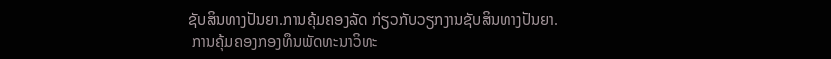ຊັບສິນທາງປັນຍາ.ການຄຸ້ມຄອງລັດ ກ່ຽວກັບວຽກງານຊັບສິນທາງປັນຍາ.
 ການຄຸ້ມຄອງກອງທຶນພັດທະນາວິທະ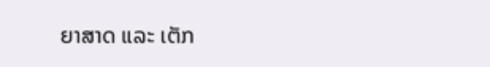ຍາສາດ ແລະ ເຕັກ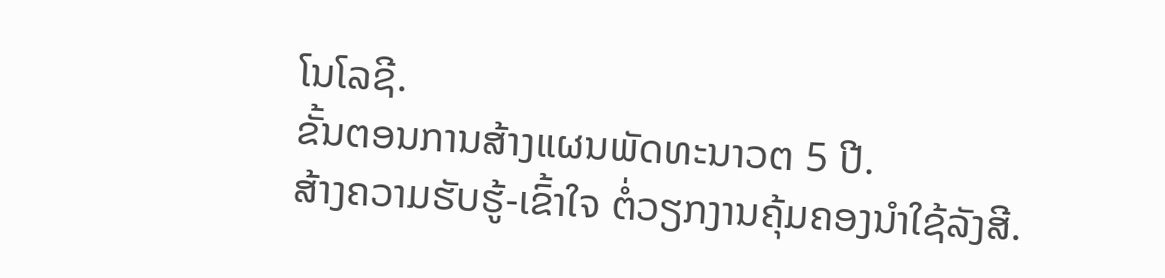ໂນໂລຊີ.
ຂັ້ນຕອນການສ້າງແຜນພັດທະນາວຕ 5 ປີ.
ສ້າງຄວາມຮັບຮູ້-ເຂົ້າໃຈ ຕໍ່ວຽກງານຄຸ້ມຄອງນໍາໃຊ້ລັງສີ.